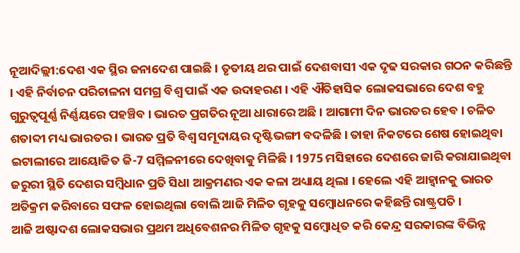ନୂଆଦିଲ୍ଲୀ:ଦେଶ ଏକ ସ୍ଥିର ଜନାଦେଶ ପାଇଛି । ତୃତୀୟ ଥର ପାଇଁ ଦେଶବାସୀ ଏକ ଦୃଢ ସରକାର ଗଠନ କରିଛନ୍ତି । ଏହି ନିର୍ବାଚନ ପରିଚାଳନା ସମଗ୍ର ବିଶ୍ବ ପାଇଁ ଏକ ଉଦାହରଣ । ଏହି ଐତିହାସିକ ଲୋକସଭାରେ ଦେଶ ବହୁ ଗୁରୁତ୍ବପୂର୍ଣ୍ଣ ନିର୍ଣ୍ଣୟରେ ପହଞ୍ଚିବ । ଭାରତ ପ୍ରଗତିର ନୂଆ ଧାରାରେ ଅଛି । ଆଗାମୀ ଦିନ ଭାରତର ହେବ । ଚଳିତ ଶତାବ୍ଦୀ ମଧ୍ୟ ଭାରତର । ଭାରତ ପ୍ରତି ବିଶ୍ବ ସମୂଦାୟର ଦୃଷ୍ଟିଭଙ୍ଗୀ ବଦଳିଛି । ତାହା ନିକଟରେ ଶେଷ ହୋଇଥିବା ଇଟାଲୀରେ ଆୟୋଜିତ ଜି-7 ସମ୍ମିଳନୀରେ ଦେଖିବାକୁ ମିଳିଛି । 1975 ମସିହାରେ ଦେଶରେ ଜାରି କରାଯାଇଥିବା ଜରୁରୀ ସ୍ଥିତି ଦେଶର ସମ୍ବିଧାନ ପ୍ରତି ସିଧା ଆକ୍ରମଣର ଏକ କଳା ଅଧ୍ୟାୟ ଥିଲା । ହେଲେ ଏହି ଆହ୍ବାନକୁ ଭାରତ ଅତିକ୍ରମ କରିବାରେ ସଫଳ ହୋଇଥିଲା ବୋଲି ଆଜି ମିଳିତ ଗୃହକୁ ସମ୍ବୋଧନରେ କହିଛନ୍ତି ରାଷ୍ଟ୍ରପତି ।
ଆଜି ଅଷ୍ଟାଦଶ ଲୋକସଭାର ପ୍ରଥମ ଅଧିବେଶନର ମିଳିତ ଗୃହକୁ ସମ୍ବୋଧିତ କରି କେନ୍ଦ୍ର ସରକାରଙ୍କ ବିଭିନ୍ନ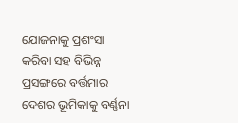ଯୋଜନାକୁ ପ୍ରଶଂସା କରିବା ସହ ବିଭିନ୍ନ ପ୍ରସଙ୍ଗରେ ବର୍ତ୍ତମାର ଦେଶର ଭୂମିକାକୁ ବର୍ଣ୍ଣନା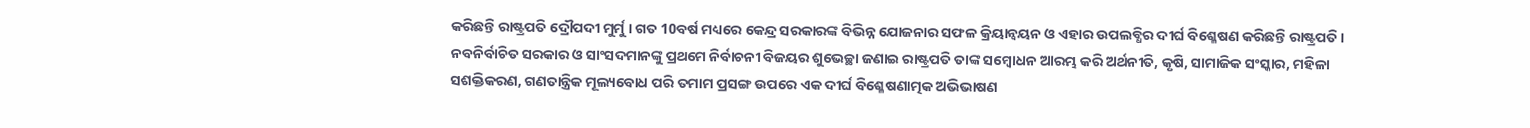କରିଛନ୍ତି ରାଷ୍ଟ୍ରପତି ଦ୍ରୌପଦୀ ମୁର୍ମୁ । ଗତ 10ବର୍ଷ ମଧ୍ୟରେ କେନ୍ଦ୍ର ସରକାରଙ୍କ ବିଭିନ୍ନ ଯୋଜନାର ସଫଳ କ୍ରିୟାନ୍ବୟନ ଓ ଏହାର ଉପଲବ୍ଧିର ଦୀର୍ଘ ବିଶ୍ଳେଷଣ କରିଛନ୍ତି ରାଷ୍ଟ୍ରପତି । ନବନିର୍ବାଚିତ ସରକାର ଓ ସାଂସଦମାନଙ୍କୁ ପ୍ରଥମେ ନିର୍ବାଚନୀ ବିଜୟର ଶୁଭେଚ୍ଛା ଜଣାଇ ରାଷ୍ଟ୍ରପତି ତାଙ୍କ ସମ୍ବୋଧନ ଆରମ୍ଭ କରି ଅର୍ଥନୀତି, କୃଷି, ସାମାଜିକ ସଂସ୍କାର, ମହିଳା ସଶକ୍ତିକରଣ, ଗଣତାନ୍ତ୍ରିକ ମୂଲ୍ୟବୋଧ ପରି ତମାମ ପ୍ରସଙ୍ଗ ଉପରେ ଏକ ଦୀର୍ଘ ବିଶ୍ଳେଷଣାତ୍ମକ ଅଭିଭାଷଣ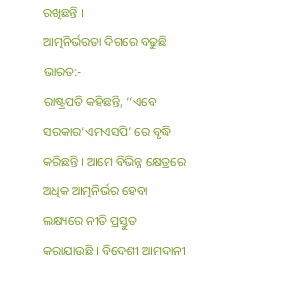ରଖିଛନ୍ତି ।
ଆତ୍ମନିର୍ଭରତା ଦିଗରେ ବଢୁଛି ଭାରତ:-
ରାଷ୍ଟ୍ରପତି କହିଛନ୍ତି, ‘‘ଏବେ ସରକାର‘ଏମଏସପି’ ରେ ବୃଦ୍ଧି କରିଛନ୍ତି । ଆମେ ବିଭିନ୍ନ କ୍ଷେତ୍ରରେ ଅଧିକ ଆତ୍ମନିର୍ଭର ହେବା ଲକ୍ଷ୍ୟରେ ନୀତି ପ୍ରସ୍ତୁତ କରାଯାଉଛି । ବିଦେଶୀ ଆମଦାନୀ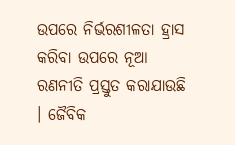ଉପରେ ନିର୍ଭରଶୀଳତା ହ୍ରାସ କରିବା ଉପରେ ନୂଆ ରଣନୀତି ପ୍ରସ୍ତୁତ କରାଯାଉଛି । ଜୈବିକ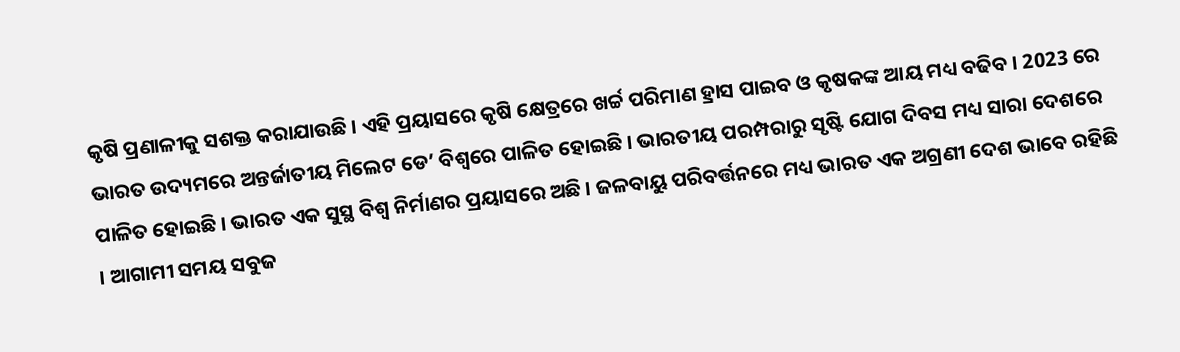କୃଷି ପ୍ରଣାଳୀକୁ ସଶକ୍ତ କରାଯାଉଛି । ଏହି ପ୍ରୟାସରେ କୃଷି କ୍ଷେତ୍ରରେ ଖର୍ଚ୍ଚ ପରିମାଣ ହ୍ରାସ ପାଇବ ଓ କୃଷକଙ୍କ ଆୟ ମଧ୍ୟ ବଢିବ । 2023 ରେ ଭାରତ ଉଦ୍ୟମରେ ଅନ୍ତର୍ଜାତୀୟ ମିଲେଟ ଡେ’ ବିଶ୍ବରେ ପାଳିତ ହୋଇଛି । ଭାରତୀୟ ପରମ୍ପରାରୁ ସୃଷ୍ଟି ଯୋଗ ଦିବସ ମଧ୍ୟ ସାରା ଦେଶରେ ପାଳିତ ହୋଇଛି । ଭାରତ ଏକ ସୁସ୍ଥ ବିଶ୍ବ ନିର୍ମାଣର ପ୍ରୟାସରେ ଅଛି । ଜଳବାୟୁ ପରିବର୍ତ୍ତନରେ ମଧ୍ୟ ଭାରତ ଏକ ଅଗ୍ରଣୀ ଦେଶ ଭାବେ ରହିଛି । ଆଗାମୀ ସମୟ ସବୁଜ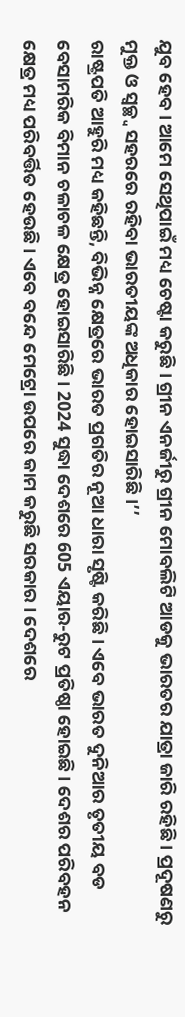ଯୁବ ହେବ । ଆମେ ସେଥିପାଇଁ ମଧ୍ୟ ଚେଷ୍ଟା କରୁଛି । ଗ୍ରୀନ ଏନର୍ଜୀରୁ ଗ୍ରୀନ ମୋବଲିଟି ଆଡକୁ ଭାରତର ଯାତ୍ରା ଜାରି ରହିଛି । ପ୍ରଦୂଷଣରୁ ମୁକ୍ତ ଓ ସ୍ବଚ୍ଛ୍ବ ସହରରେ ରହିବା ଭାରତୀୟଙ୍କ ଅଧିକାର ହୋଇସାରିଛି ।’’
ରାଷ୍ଟ୍ରପତି ଆହୁରି ମଧ୍ୟ କହିଛନ୍ତି, ବିଭିନ୍ନ କ୍ଷେତ୍ରରେ ଭାରତ ପ୍ରଗତିର ନୂଆ ଧାରା ସୃଷ୍ଟି କରିଛି । ଏବେ ଭାରତ ଦୁନିଆର ତୃତୀୟ ବଡ ବେସାମରିକ ବିମାନ ଚଳାଚଳ କ୍ଷେତ୍ର ହୋଇସାରିଛି । 2024 ସୁଦ୍ଧା ଦେଶରେ 605 ଏୟାର-ରୁଟ ପ୍ରତିଷ୍ଠା ହୋଇଛି । ଦେଶର ପରିବହନ କ୍ଷେତ୍ର ମଧ୍ୟ ପରିବର୍ତ୍ତିତ ହେଉଛି । ଏବେ ବନ୍ଦେ ମେଟ୍ରୋ ଉପରେ କାମ କରୁଛି ସରକାର । ଦେଶରେ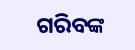ଗରିବଙ୍କ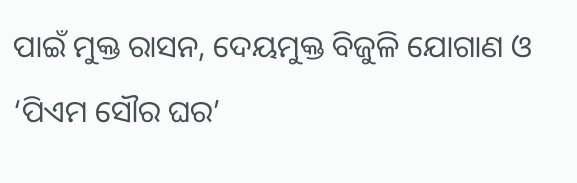ପାଇଁ ମୁକ୍ତ ରାସନ, ଦେୟମୁକ୍ତ ବିଜୁଳି ଯୋଗାଣ ଓ ‘ପିଏମ ସୌର ଘର’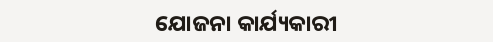ଯୋଜନା କାର୍ଯ୍ୟକାରୀ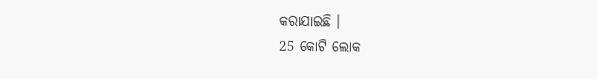କରାଯାଇଛି ।
25 କୋଟି ଲୋକ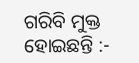ଗରିବି ମୁକ୍ତ ହୋଇଛନ୍ତି :-